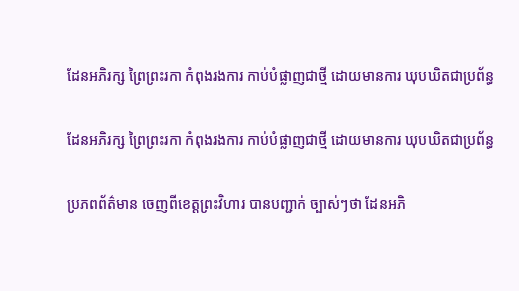ដែនអភិរក្ស ព្រៃព្រះរកា កំពុងរងការ កាប់បំផ្លាញជាថ្មី ដោយមានការ ឃុបឃិតជាប្រព័ន្ធ

ដែនអភិរក្ស ព្រៃព្រះរកា កំពុងរងការ កាប់បំផ្លាញជាថ្មី ដោយមានការ ឃុបឃិតជាប្រព័ន្ធ

ប្រភពព័ត៌មាន ចេញពីខេត្តព្រះវិហារ បានបញ្ជាក់ ច្បាស់ៗថា ដែនអភិ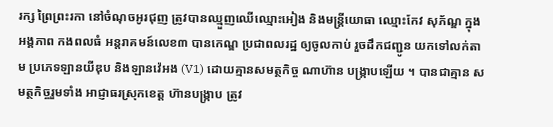រក្ស ព្រៃព្រះរកា នៅចំណុចអូរជុញ ត្រូវបានឈ្មួញឈើឈ្មោះអៀង និងមន្ត្រីយោធា ឈ្មោះកែវ សុភ័ណ្ឌ ក្នុងអង្គភាព កងពលធំ អន្តរាគមន៍លេខ៣ បានកេណ្ឌ ប្រជាពលរដ្ឋ ឲ្យចូលកាប់ រួចដឹកជញ្ជូន យកទៅលក់តាម ប្រភេទឡានយីឌុប និងឡានវ៉េអង (V1) ដោយគ្មានសមត្ថកិច្ច ណាហ៊ាន បង្ក្រាបឡើយ ។ បានជាគ្មាន សមត្ថកិច្ចរួមទាំង អាជ្ញាធរស្រុកខេត្ត ហ៊ានបង្ក្រាប ត្រូវ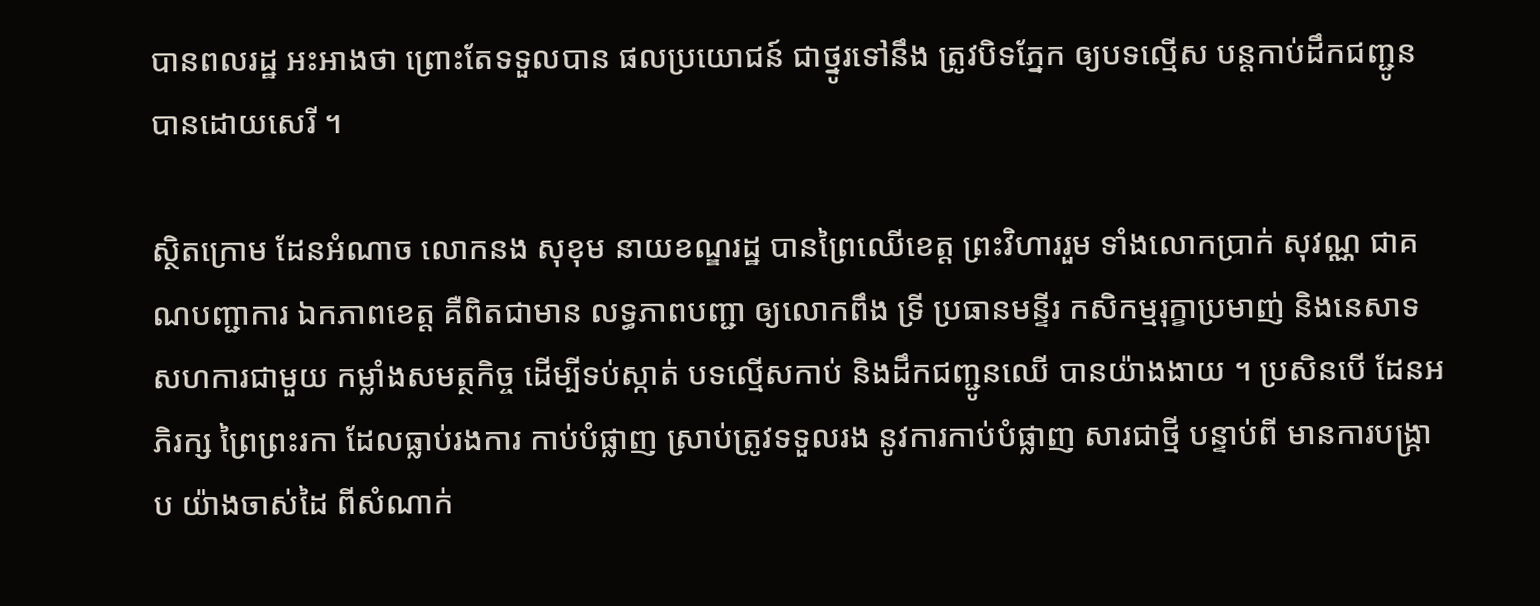បានពលរដ្ឋ អះអាងថា ព្រោះតែទទួលបាន ផលប្រយោជន៍ ជាថ្នូរទៅនឹង ត្រូវបិទភ្នែក ឲ្យបទល្មើស បន្តកាប់ដឹកជញ្ជូន បានដោយសេរី ។

ស្ថិតក្រោម ដែនអំណាច លោកនង សុខុម នាយខណ្ឌរដ្ឋ បានព្រៃឈើខេត្ត ព្រះវិហាររួម ទាំងលោកប្រាក់ សុវណ្ណ ជាគណបញ្ជាការ ឯកភាពខេត្ត គឺពិតជាមាន លទ្ធភាពបញ្ជា ឲ្យលោកពឹង ទ្រី ប្រធានមន្ទីរ កសិកម្មរុក្ខាប្រមាញ់ និងនេសាទ សហការជាមួយ កម្លាំងសមត្ថកិច្ច ដើម្បីទប់ស្កាត់ បទល្មើសកាប់ និងដឹកជញ្ជូនឈើ បានយ៉ាងងាយ ។ ប្រសិនបើ ដែនអភិរក្ស ព្រៃព្រះរកា ដែលធ្លាប់រងការ កាប់បំផ្លាញ ស្រាប់ត្រូវទទួលរង នូវការកាប់បំផ្លាញ សារជាថ្មី បន្ទាប់ពី មានការបង្ក្រាប យ៉ាងចាស់ដៃ ពីសំណាក់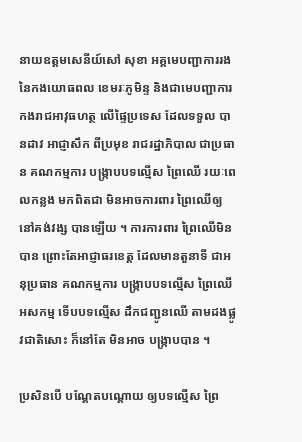នាយឧត្ដមសេនីយ៍សៅ សុខា អគ្គមេបញ្ជាការរង នៃកងយោធពល ខេមរៈភូមិន្ទ និងជាមេបញ្ជាការ កងរាជអាវុធហត្ថ លើផ្ទៃប្រទេស ដែលទទួល បានដាវ អាជ្ញាសឹក ពីប្រមុខ រាជរដ្ឋាភិបាល ជាប្រធាន គណកម្មការ បង្ក្រាបបទល្មើស ព្រៃឈើ រយៈពេលកន្លង មកពិតជា មិនអាចការពារ ព្រៃឈើឲ្យ នៅគង់វង្ស បានឡើយ ។ ការការពារ ព្រៃឈើមិនបាន ព្រោះតែអាជ្ញាធរខេត្ត ដែលមានតួនាទី ជាអនុប្រធាន គណកម្មការ បង្ក្រាបបទល្មើស ព្រៃឈើអសកម្ម ទើបបទល្មើស ដឹកជញ្ជូនឈើ តាមដងផ្លូវជាតិសោះ ក៏នៅតែ មិនអាច បង្ក្រាបបាន ។

ប្រសិនបើ បណ្ដែតបណ្ដោយ ឲ្យបទល្មើស ព្រៃ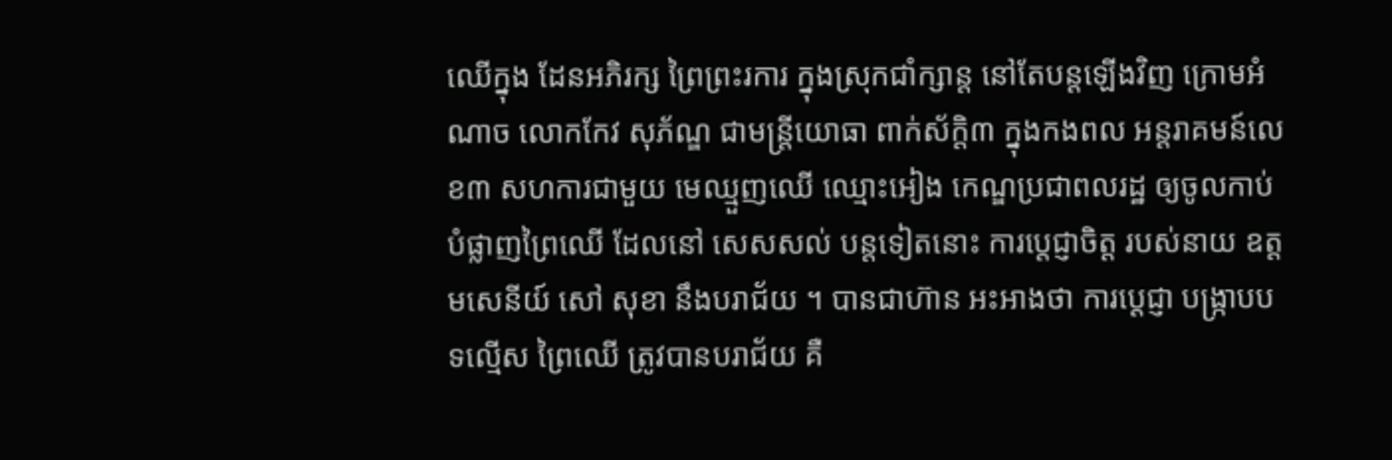ឈើក្នុង ដែនអភិរក្ស ព្រៃព្រះរការ ក្នុងស្រុកជាំក្សាន្ត នៅតែបន្តឡើងវិញ ក្រោមអំណាច លោកកែវ សុភ័ណ្ឌ ជាមន្ត្រីយោធា ពាក់ស័ក្តិ៣ ក្នុងកងពល អន្តរាគមន៍លេខ៣ សហការជាមួយ មេឈ្មួញឈើ ឈ្មោះអៀង កេណ្ឌប្រជាពលរដ្ឋ ឲ្យចូលកាប់ បំផ្លាញព្រៃឈើ ដែលនៅ សេសសល់ បន្តទៀតនោះ ការប្តេជ្ញាចិត្ត របស់នាយ ឧត្ដមសេនីយ៍ សៅ សុខា នឹងបរាជ័យ ។ បានជាហ៊ាន អះអាងថា ការប្ដេជ្ញា បង្ក្រាបបទល្មើស ព្រៃឈើ ត្រូវបានបរាជ័យ គឺ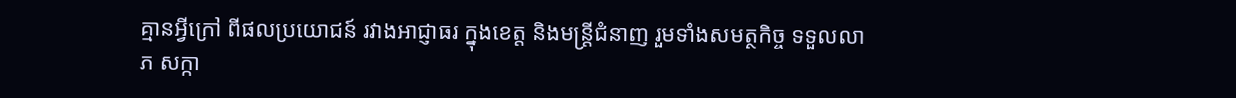គ្មានអ្វីក្រៅ ពីផលប្រយោជន៍ រវាងអាជ្ញាធរ ក្នុងខេត្ត និងមន្ត្រីជំនាញ រួមទាំងសមត្ថកិច្ច ទទួលលាភ សក្កា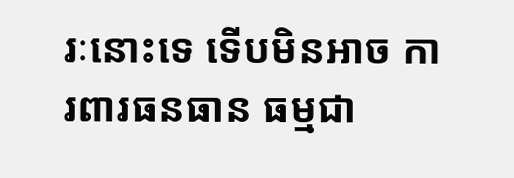រៈនោះទេ ទើបមិនអាច ការពារធនធាន ធម្មជា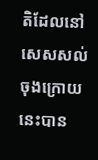តិដែលនៅ សេសសល់ ចុងក្រោយនេះបាន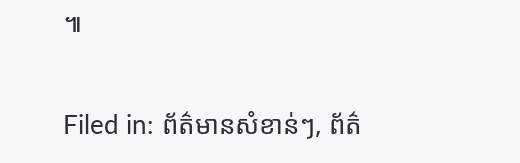៕

Filed in: ព័ត៌មានសំខាន់ៗ, ព័ត៌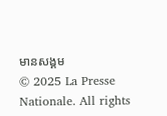មានសង្គម
© 2025 La Presse Nationale. All rights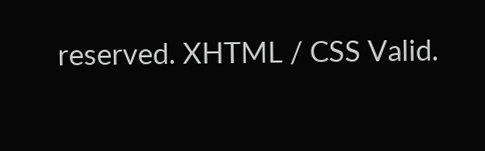reserved. XHTML / CSS Valid.